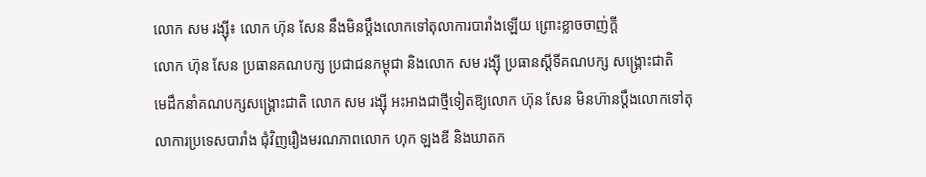លោក សម រង្ស៊ី៖ លោក ហ៊ុន សែន នឹងមិនប្ដឹងលោកទៅតុលាការបារាំងឡើយ ព្រោះខ្លាចចាញ់ក្ដី
លោក ហ៊ុន សែន ប្រធានគណបក្ស ប្រជាជនកម្ពុជា និងលោក សម រង្ស៊ី ប្រធានស្ដីទីគណបក្ស សង្គ្រោះជាតិ
មេដឹកនាំគណបក្សសង្គ្រោះជាតិ លោក សម រង្ស៊ី អះអាងជាថ្មីទៀតឱ្យលោក ហ៊ុន សែន មិនហ៊ានប្តឹងលោកទៅតុលាការប្រទេសបារាំង ជុំវិញរឿងមរណភាពលោក ហុក ឡងឌី និងឃាតក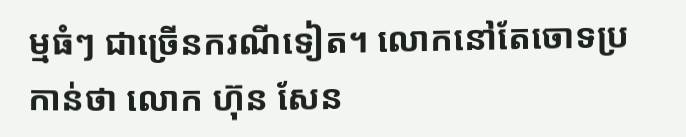ម្មធំៗ ជាច្រើនករណីទៀត។ លោកនៅតែចោទប្រកាន់ថា លោក ហ៊ុន សែន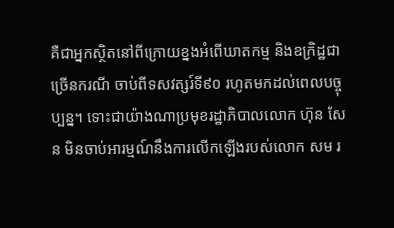គឺជាអ្នកស្ថិតនៅពីក្រោយខ្នងអំពើឃាតកម្ម និងឧក្រិដ្ឋជាច្រើនករណី ចាប់ពីទសវត្សរ៍ទី៩០ រហូតមកដល់ពេលបច្ចុប្បន្ន។ ទោះជាយ៉ាងណាប្រមុខរដ្ឋាភិបាលលោក ហ៊ុន សែន មិនចាប់អារម្មណ៍នឹងការលើកឡើងរបស់លោក សម រ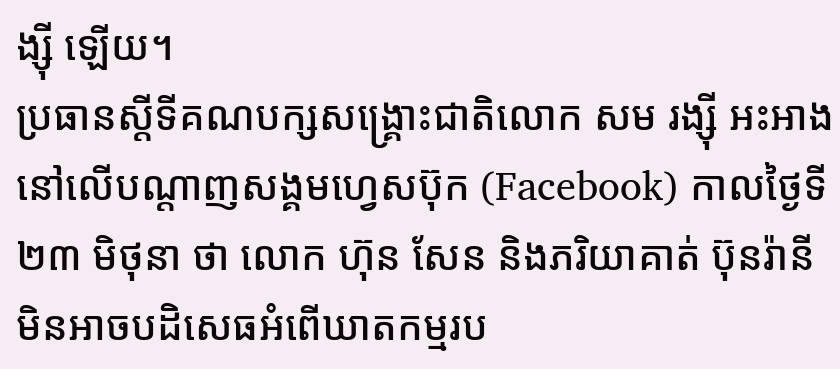ង្ស៊ី ឡើយ។
ប្រធានស្តីទីគណបក្សសង្គ្រោះជាតិលោក សម រង្ស៊ី អះអាងនៅលើបណ្ដាញសង្គមហ្វេសប៊ុក (Facebook) កាលថ្ងៃទី២៣ មិថុនា ថា លោក ហ៊ុន សែន និងភរិយាគាត់ ប៊ុនរ៉ានី មិនអាចបដិសេធអំពើឃាតកម្មរប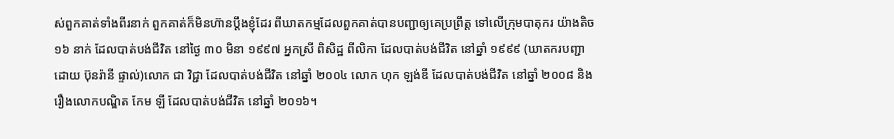ស់ពួកគាត់ទាំងពីរនាក់ ពួកគាត់ក៏មិនហ៊ានប្តឹងខ្ញុំដែរ ពីឃាតកម្មដែលពួកគាត់បានបញ្ជាឲ្យគេប្រព្រឹត្ត ទៅលើក្រុមបាតុករ យ៉ាងតិច ១៦ នាក់ ដែលបាត់បង់ជីវិត នៅថ្ងៃ ៣០ មិនា ១៩៩៧ អ្នកស្រី ពិសិដ្ឋ ពីលិកា ដែលបាត់បង់ជីវិត នៅឆ្នាំ ១៩៩៩ (ឃាតករបញ្ជាដោយ ប៊ុនរ៉ានី ផ្ទាល់)លោក ជា វិជ្ជា ដែលបាត់បង់ជីវិត នៅឆ្នាំ ២០០៤ លោក ហុក ឡង់ឌី ដែលបាត់បង់ជីវិត នៅឆ្នាំ ២០០៨ និងរឿងលោកបណ្ឌិត កែម ឡី ដែលបាត់បង់ជីវិត នៅឆ្នាំ ២០១៦។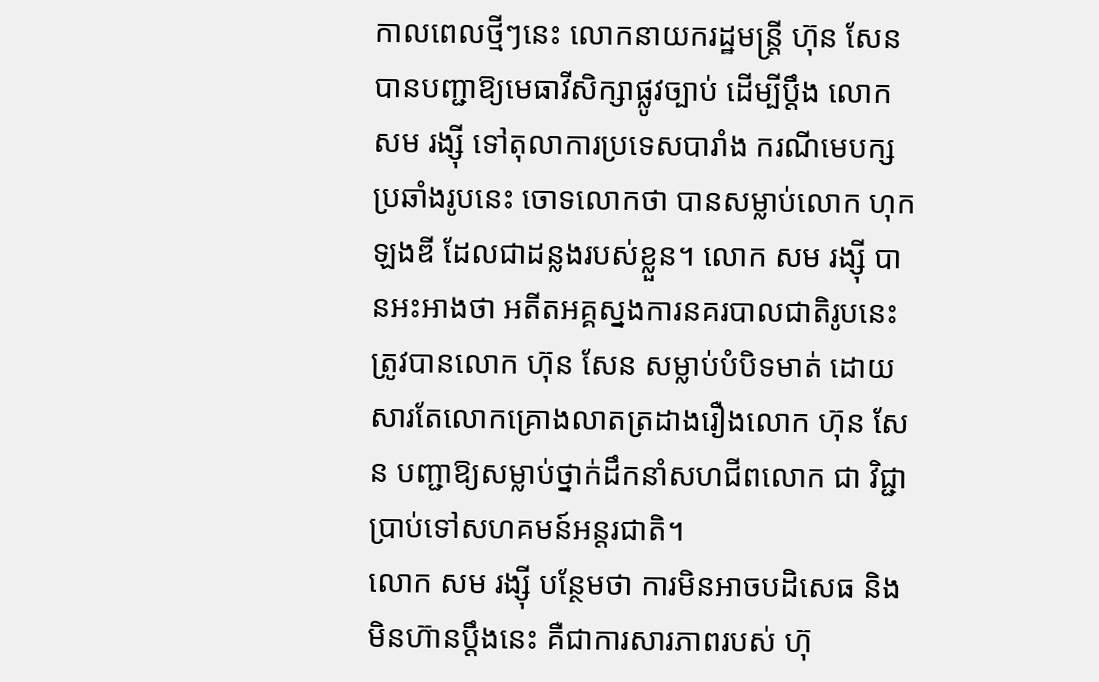កាលពេលថ្មីៗនេះ លោកនាយករដ្ឋមន្ត្រី ហ៊ុន សែន បានបញ្ជាឱ្យមេធាវីសិក្សាផ្លូវច្បាប់ ដើម្បីប្ដឹង លោក សម រង្ស៊ី ទៅតុលាការប្រទេសបារាំង ករណីមេបក្សប្រឆាំងរូបនេះ ចោទលោកថា បានសម្លាប់លោក ហុក ឡងឌី ដែលជាដន្លងរបស់ខ្លួន។ លោក សម រង្ស៊ី បានអះអាងថា អតីតអគ្គស្នងការនគរបាលជាតិរូបនេះ ត្រូវបានលោក ហ៊ុន សែន សម្លាប់បំបិទមាត់ ដោយសារតែលោកគ្រោងលាតត្រដាងរឿងលោក ហ៊ុន សែន បញ្ជាឱ្យសម្លាប់ថ្នាក់ដឹកនាំសហជីពលោក ជា វិជ្ជា ប្រាប់ទៅសហគមន៍អន្តរជាតិ។
លោក សម រង្ស៊ី បន្ថែមថា ការមិនអាចបដិសេធ និងមិនហ៊ានប្តឹងនេះ គឺជាការសារភាពរបស់ ហ៊ុ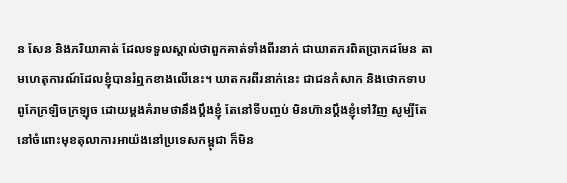ន សែន និងភរិយាគាត់ ដែលទទួលស្គាល់ថាពួកគាត់ទាំងពីរនាក់ ជាឃាតករពិតប្រាកដមែន តាមហេតុការណ៍ដែលខ្ញុំបានរំឮកខាងលើនេះ។ ឃាតករពីរនាក់នេះ ជាជនកំសាក និងថោកទាប ពូកែក្រឡិចក្រឡុច ដោយម្តងគំរាមថានឹងប្តឹងខ្ញុំ តែនៅទីបញ្ចប់ មិនហ៊ានប្តឹងខ្ញុំទៅវិញ សូម្បីតែនៅចំពោះមុខតុលាការអាយ៉ងនៅប្រទេសកម្ពុជា ក៏មិន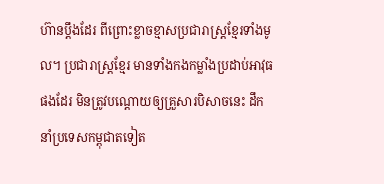ហ៊ានប្តឹងដែរ ពីព្រោះខ្លាចខ្មាសប្រជារាស្ត្រខ្មែរទាំងមូល។ ប្រជារាស្ត្រខ្មែរ មានទាំងកងកម្លាំងប្រដាប់អាវុធផងដែរ មិនត្រូវបណ្តោយឲ្យគ្រួសារបិសាចនេះ ដឹកនាំប្រទេសកម្ពុជាតទៀត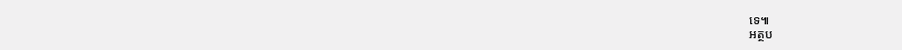ទេ៕
អត្ថប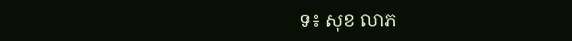ទ៖ សុខ លាភ